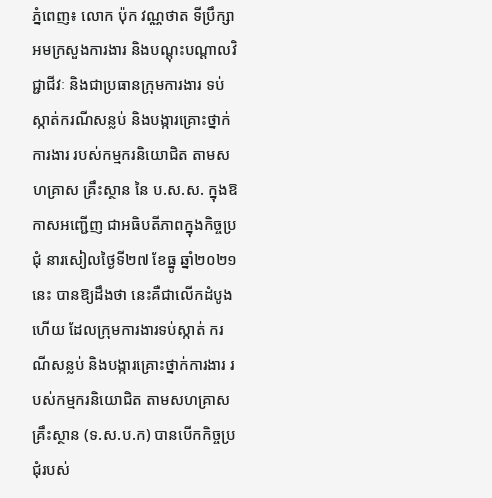ភ្នំពេញ៖ លោក ប៉ុក វណ្ណថាត ទីប្រឹក្សាអមក្រសួងការងារ និងបណ្តុះបណ្តាលវិជ្ជាជីវៈ និងជាប្រធានក្រុមការងារ ទប់ស្កាត់ករណីសន្លប់ និងបង្ការគ្រោះថ្នាក់ការងារ របស់កម្មករនិយោជិត តាមសហគ្រាស គ្រឹះស្ថាន នៃ ប.ស.ស. ក្នុងឱកាសអញ្ជើញ ជាអធិបតីភាពក្នុងកិច្ចប្រជុំ នារសៀលថ្ងៃទី២៧ ខែធ្នូ ឆ្នាំ២០២១នេះ បានឱ្យដឹងថា នេះគឺជាលើកដំបូងហើយ ដែលក្រុមការងារទប់ស្កាត់ ករណីសន្លប់ និងបង្ការគ្រោះថ្នាក់ការងារ របស់កម្មករនិយោជិត តាមសហគ្រាស គ្រឹះស្ថាន (ទ.ស.ប.ក) បានបើកកិច្ចប្រជុំរបស់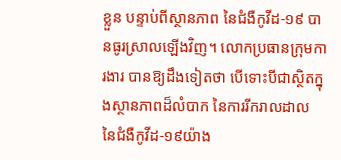ខ្លួន បន្ទាប់ពីស្ថានភាព នៃជំងឺកូវីដ-១៩ បានធូរស្រាលឡើងវិញ។ លោកប្រធានក្រុមការងារ បានឱ្យដឹងទៀតថា បើទោះបីជាស្ថិតក្នុងស្ថានភាពដ៏លំបាក នៃការរីករាលដាល នៃជំងឺកូវីដ-១៩យ៉ាង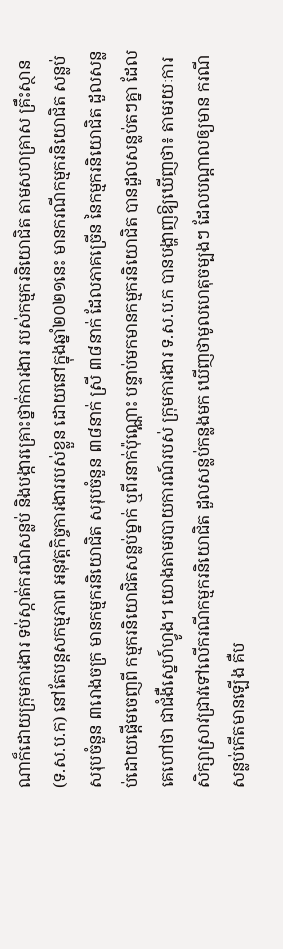ណាក៏ដោយក្រុមការងារ ទប់ស្កាត់ករណីសន្លប់ និងបង្ការគ្រោះថ្នាក់ការងារ របស់កម្មករនិយោជិត តាមសហគ្រាស គ្រឹះស្ថាន(ទ.ស.ប.ក) នៅតែបន្តសកម្មភាព អនុវត្តកិច្ចការងាររបស់ខ្លួន ដោយនៅក្នុងឆ្នាំ២០២១នេះ មានករណីកម្មករនិយោជិត សន្លប់សរុបចំនួន ៣រោងចក្រ មានកម្មករនិយោជិត សរុបចំនួន ៣៨នាក់ ស្រី ៣៨នាក់ ដែលភាគច្រើន នៃកម្មករនិយោជិត ដួលសន្លប់ដោយផ្តើមចេញពី កម្មករនិយោជិតសន្លប់ម្នាក់ ឬពីរនាក់ប៉ុណ្ណោះ បន្ទាប់មកមានកម្មករនិយោជិត បានដួលសន្លប់តៗគ្នា ដែលគេហៅថា ជាជំងឺស្នេហ៍ហ្វូង។ យោងតាមរបាយការណ៍របស់ ក្រុមការងារ ទ.ស.ប.ក បានបង្ហាញឱ្យឃើញថា៖ តាមរយៈការសិក្សាស្រាវជ្រាវទៅលើករណីកម្មករនិយោជិត ដួលសន្លប់កន្លងមក ឃើញថាមូលហេតុចម្បងៗ ដែលបណ្តាលឲ្យមាន ករណីសន្លប់កើតមានឡើង គឺប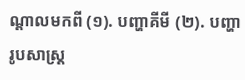ណ្តាលមកពី (១). បញ្ហាគីមី (២). បញ្ហារូបសាស្រ្ត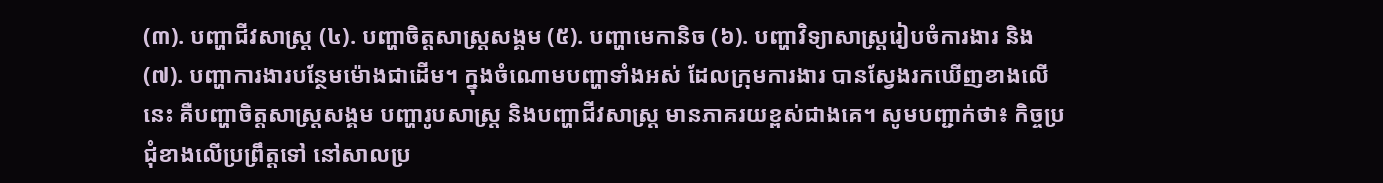(៣). បញ្ហាជីវសាស្ត្រ (៤). បញ្ហាចិត្តសាស្រ្តសង្គម (៥). បញ្ហាមេកានិច (៦). បញ្ហាវិទ្យាសាស្ត្ររៀបចំការងារ និង (៧). បញ្ហាការងារបន្ថែមម៉ោងជាដើម។ ក្នុងចំណោមបញ្ហាទាំងអស់ ដែលក្រុមការងារ បានស្វែងរកឃើញខាងលើនេះ គឺបញ្ហាចិត្តសាស្ត្រសង្គម បញ្ហារូបសាស្រ្ត និងបញ្ហាជីវសាស្រ្ត មានភាគរយខ្ពស់ជាងគេ។ សូមបញ្ជាក់ថា៖ កិច្ចប្រជុំខាងលើប្រព្រឹត្តទៅ នៅសាលប្រ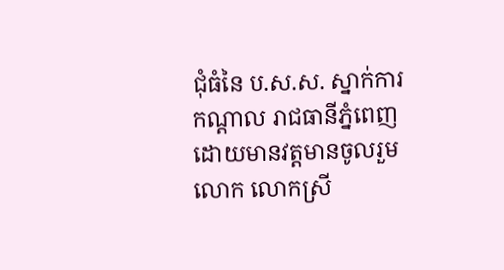ជុំធំនៃ ប.ស.ស. ស្នាក់ការកណ្ដាល រាជធានីភ្នំពេញ ដោយមានវត្តមានចូលរួមលោក លោកស្រី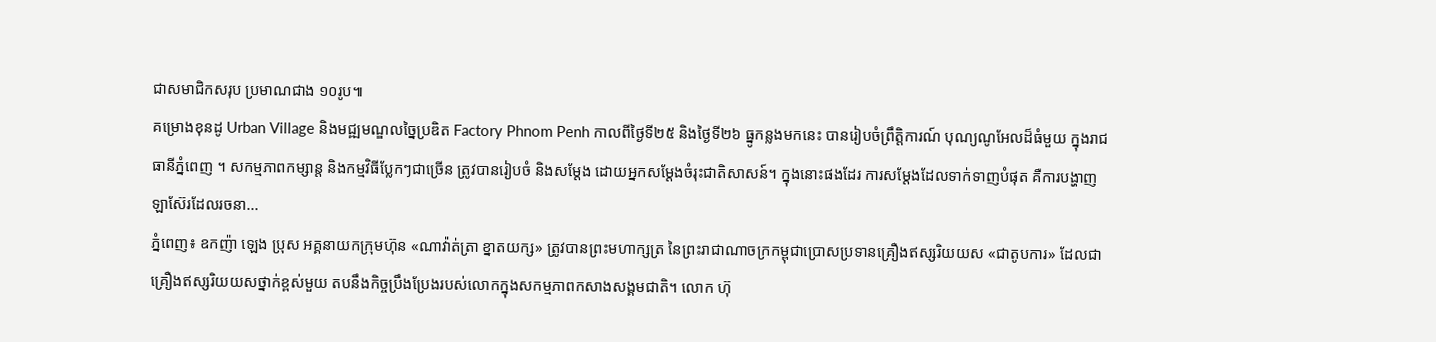ជាសមាជិកសរុប ប្រមាណជាង ១០រូប៕
គម្រោងខុនដូ Urban Village និងមជ្ឍមណ្ឌលច្នៃប្រឌិត Factory Phnom Penh កាលពីថ្ងៃទី២៥ និងថ្ងៃទី២៦ ធ្នូកន្លងមកនេះ បានរៀបចំព្រឹត្តិការណ៍ បុណ្យណូអែលដ៏ធំមួយ ក្នុងរាជធានីភ្នំពេញ ។ សកម្មភាពកម្សាន្ត និងកម្មវិធីប្លែកៗជាច្រើន ត្រូវបានរៀបចំ និងសម្តែង ដោយអ្នកសម្តែងចំរុះជាតិសាសន៍។ ក្នុងនោះផងដែរ ការសម្តែងដែលទាក់ទាញបំផុត គឺការបង្ហាញឡាស៊ែរដែលរចនា...
ភ្នំពេញ៖ ឧកញ៉ា ឡេង ប្រុស អគ្គនាយកក្រុមហ៊ុន «ណាវ៉ាត់ត្រា ខ្នាតយក្ស» ត្រូវបានព្រះមហាក្សត្រ នៃព្រះរាជាណាចក្រកម្ពុជាប្រោសប្រទានគ្រឿងឥស្សរិយយស «ជាតូបការ» ដែលជាគ្រឿងឥស្សរិយយសថ្នាក់ខ្ពស់មួយ តបនឹងកិច្ចប្រឹងប្រែងរបស់លោកក្នុងសកម្មភាពកសាងសង្គមជាតិ។ លោក ហ៊ុ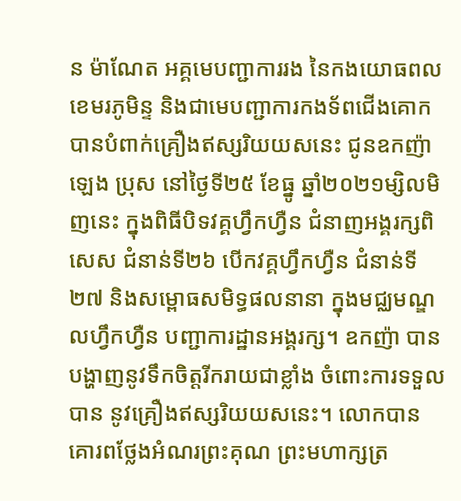ន ម៉ាណែត អគ្គមេបញ្ជាការរង នៃកងយោធពលខេមរភូមិន្ទ និងជាមេបញ្ជាការកងទ័ពជើងគោក បានបំពាក់គ្រឿងឥស្សរិយយសនេះ ជូនឧកញ៉ា ឡេង ប្រុស នៅថ្ងៃទី២៥ ខែធ្នូ ឆ្នាំ២០២១ម្សិលមិញនេះ ក្នុងពិធីបិទវគ្គហ្វឹកហ្វឺន ជំនាញអង្គរក្សពិសេស ជំនាន់ទី២៦ បើកវគ្គហ្វឹកហ្វឺន ជំនាន់ទី២៧ និងសម្ពោធសមិទ្ធផលនានា ក្នុងមជ្ឈមណ្ឌលហ្វឹកហ្វឺន បញ្ជាការដ្ឋានអង្គរក្ស។ ឧកញ៉ា បានបង្ហាញនូវទឹកចិត្តរីករាយជាខ្លាំង ចំពោះការទទួលបាន នូវគ្រឿងឥស្សរិយយសនេះ។ លោកបានគោរពថ្លែងអំណរព្រះគុណ ព្រះមហាក្សត្រ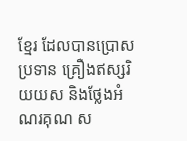ខ្មែរ ដែលបានប្រោសប្រទាន គ្រឿងឥស្សរិយយស និងថ្លែងអំណរគុណ ស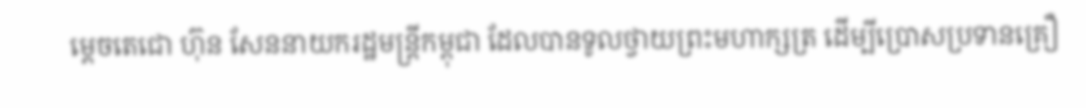ម្តេចតេជោ ហ៊ុន សែននាយករដ្ឋមន្ត្រីកម្ពុជា ដែលបានទូលថ្វាយព្រះមហាក្សត្រ ដើម្បីប្រោសប្រទានគ្រឿ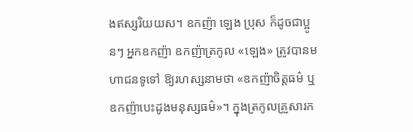ងឥស្សរិយយស។ ឧកញ៉ា ឡេង ប្រុស ក៏ដូចជាប្អូនៗ អ្នកឧកញ៉ា ឧកញ៉ាត្រកូល «ឡេង» ត្រូវបានមហាជនទូទៅ ឱ្យរហស្សនាមថា «ឧកញ៉ាចិត្តធម៌ ឬឧកញ៉ាបេះដូងមនុស្សធម៌»។ ក្នុងត្រកូលគ្រួសារក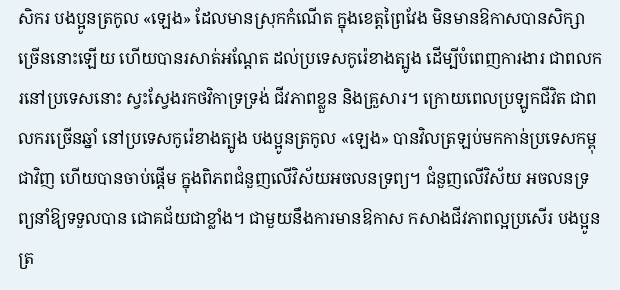សិករ បងប្អូនត្រកូល «ឡេង» ដែលមានស្រុកកំណើត ក្នុងខេត្តព្រៃវែង មិនមានឱកាសបានសិក្សាច្រើននោះឡើយ ហើយបានរសាត់អណ្តែត ដល់ប្រទេសកូរ៉េខាងត្បូង ដើម្បីបំពេញការងារ ជាពលករនៅប្រទេសនោះ ស្វះស្វែងរកថវិកាទ្រទ្រង់ ជីវភាពខ្លួន និងគ្រួសារ។ ក្រោយពេលប្រឡូកជីវិត ជាពលករច្រើនឆ្នាំ នៅប្រទេសកូរ៉េខាងត្បូង បងប្អូនត្រកូល «ឡេង» បានវិលត្រឡប់មកកាន់ប្រទេសកម្ពុជាវិញ ហើយបានចាប់ផ្តើម ក្នុងពិភពជំនួញលើវិស័យអចលនទ្រព្យ។ ជំនួញលើវិស័យ អចលនទ្រព្យនាំឱ្យទទួលបាន ជោគជ័យជាខ្លាំង។ ជាមួយនឹងការមានឱកាស កសាងជីវភាពល្អប្រសើរ បងប្អូនត្រ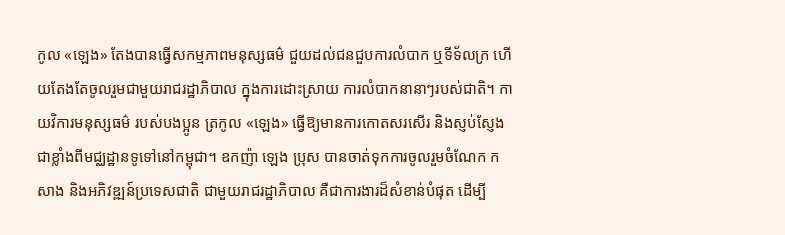កូល «ឡេង» តែងបានធ្វើសកម្មភាពមនុស្សធម៌ ជួយដល់ជនជួបការលំបាក ឬទីទ័លក្រ ហើយតែងតែចូលរួមជាមួយរាជរដ្ឋាភិបាល ក្នុងការដោះស្រាយ ការលំបាកនានាៗរបស់ជាតិ។ កាយវិការមនុស្សធម៌ របស់បងប្អូន ត្រកូល «ឡេង» ធ្វើឱ្យមានការកោតសរសើរ និងស្ញប់ស្ញែងជាខ្លាំងពីមជ្ឈដ្ឋានទូទៅនៅកម្ពុជា។ ឧកញ៉ា ឡេង ប្រុស បានចាត់ទុកការចូលរួមចំណែក កសាង និងអភិវឌ្ឍន៍ប្រទេសជាតិ ជាមួយរាជរដ្ឋាភិបាល គឺជាការងារដ៏សំខាន់បំផុត ដើម្បី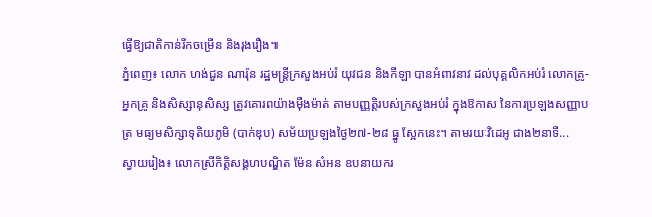ធ្វើឱ្យជាតិកាន់រីកចម្រើន និងរុងរឿង៕
ភ្នំពេញ៖ លោក ហង់ជួន ណារ៉ុន រដ្ឋមន្ត្រីក្រសួងអប់រំ យុវជន និងកីឡា បានអំពាវនាវ ដល់បុគ្គលិកអប់រំ លោកគ្រូ-អ្នកគ្រូ និងសិស្សានុសិស្ស ត្រូវគោរពយ៉ាងម៉ឺងម៉ាត់ តាមបញ្ញត្តិរបស់ក្រសួងអប់រំ ក្នុងឱកាស នៃការប្រឡងសញ្ញាបត្រ មធ្យមសិក្សាទុតិយភូមិ (បាក់ឌុប) សម័យប្រឡងថ្ងៃ២៧-២៨ ធ្នូ ស្អែកនេះ។ តាមរយៈវិដេអូ ជាង២នាទី...
ស្វាយរៀង៖ លោកស្រីកិត្តិសង្គហបណ្ឌិត ម៉ែន សំអន ឧបនាយករ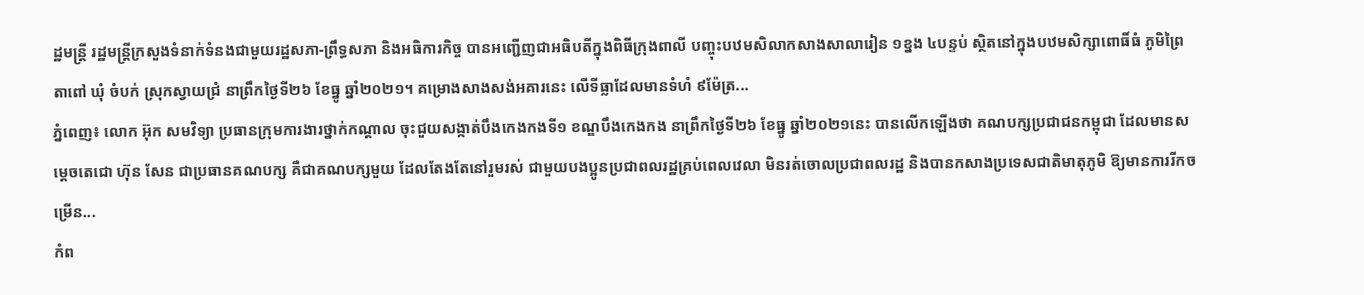ដ្ឋមន្ត្រី រដ្ឋមន្ត្រីក្រសួងទំនាក់ទំនងជាមួយរដ្ឋសភា-ព្រឹទ្ធសភា និងអធិការកិច្ច បានអញ្ជើញជាអធិបតីក្នុងពិធីក្រុងពាលី បញ្ចុះបឋមសិលាកសាងសាលារៀន ១ខ្នង ៤បន្ទប់ ស្ថិតនៅក្នុងបឋមសិក្សាពោធិ៍ធំ ភូមិព្រៃតាពៅ ឃុំ ចំបក់ ស្រុកស្វាយជ្រំ នាព្រឹកថ្ងៃទី២៦ ខែធ្នូ ឆ្នាំ២០២១។ គម្រោងសាងសង់អគារនេះ លើទីធ្លាដែលមានទំហំ ៩ម៉ែត្រ...
ភ្នំពេញ៖ លោក អ៊ុក សមវិទ្យា ប្រធានក្រុមការងារថ្នាក់កណ្តាល ចុះជួយសង្កាត់បឹងកេងកងទី១ ខណ្ឌបឹងកេងកង នាព្រឹកថ្ងៃទី២៦ ខែធ្នូ ឆ្នាំ២០២១នេះ បានលើកឡើងថា គណបក្សប្រជាជនកម្ពុជា ដែលមានសម្តេចតេជោ ហ៊ុន សែន ជាប្រធានគណបក្ស គឺជាគណបក្សមួយ ដែលតែងតែនៅរួមរស់ ជាមួយបងប្អូនប្រជាពលរដ្ឋគ្រប់ពេលវេលា មិនរត់ចោលប្រជាពលរដ្ឋ និងបានកសាងប្រទេសជាតិមាតុភូមិ ឱ្យមានការរីកចម្រើន...
កំព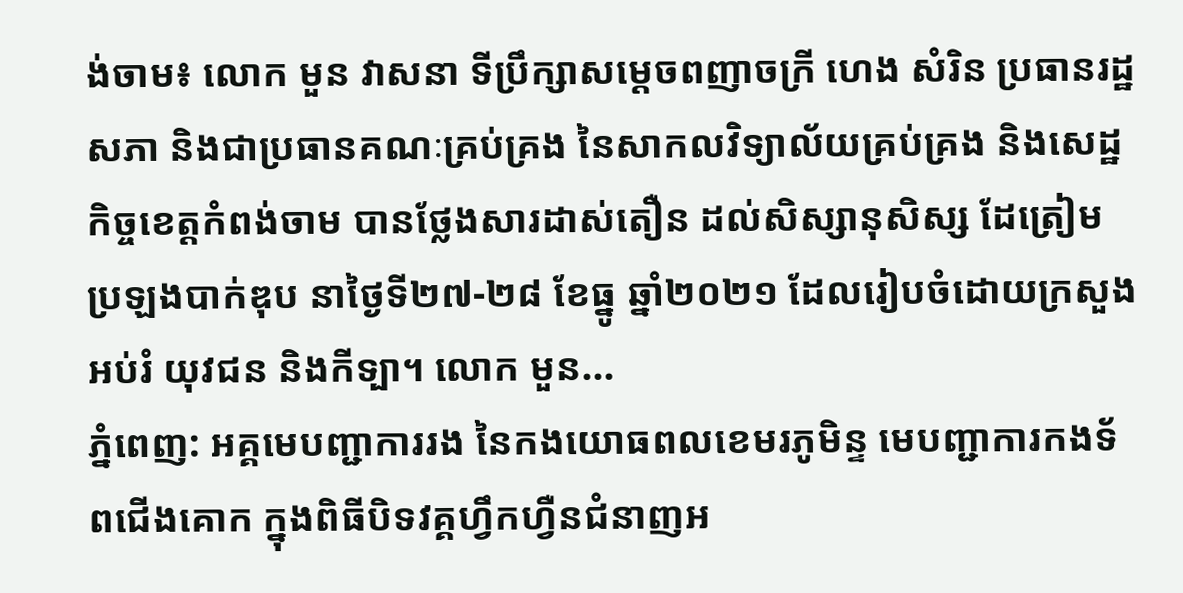ង់ចាម៖ លោក មួន វាសនា ទីប្រឹក្សាសម្តេចពញាចក្រី ហេង សំរិន ប្រធានរដ្ឋសភា និងជាប្រធានគណៈគ្រប់គ្រង នៃសាកលវិទ្យាល័យគ្រប់គ្រង និងសេដ្ឋកិច្ចខេត្តកំពង់ចាម បានថ្លែងសារដាស់តឿន ដល់សិស្សានុសិស្ស ដែត្រៀមប្រឡងបាក់ឌុប នាថ្ងៃទី២៧-២៨ ខែធ្នូ ឆ្នាំ២០២១ ដែលរៀបចំដោយក្រសួងអប់រំ យុវជន និងកីទ្បា។ លោក មួន...
ភ្នំពេញ: អគ្គមេបញ្ជាការរង នៃកងយោធពលខេមរភូមិន្ទ មេបញ្ជាការកងទ័ពជើងគោក ក្នុងពិធីបិទវគ្គហ្វឹកហ្វឺនជំនាញអ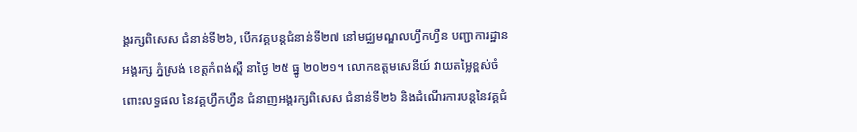ង្គរក្សពិសេស ជំនាន់ទី២៦, បើកវគ្គបន្តជំនាន់ទី២៧ នៅមជ្ឈមណ្ឌលហ្វឹកហ្វឺន បញ្ជាការដ្ឋានអង្គរក្ស ភ្នំស្រង់ ខេត្តកំពង់ស្ពឺ នាថ្ងៃ ២៥ ធ្នូ ២០២១។ លោកឧត្តមសេនីយ៍ វាយតម្លៃខ្ពស់ចំពោះលទ្ធផល នៃវគ្គហ្វឹកហ្វឺន ជំនាញអង្គរក្សពិសេស ជំនាន់ទី២៦ និងដំណើរការបន្តនៃវគ្គជំ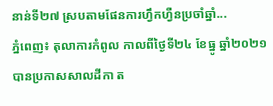នាន់ទី២៧ ស្របតាមផែនការហ្វឹកហ្វឺនប្រចាំឆ្នាំ...
ភ្នំពេញ៖ តុលាការកំពូល កាលពីថ្ងៃទី២៤ ខែធ្នូ ឆ្នាំ២០២១ បានប្រកាសសាលដីកា ត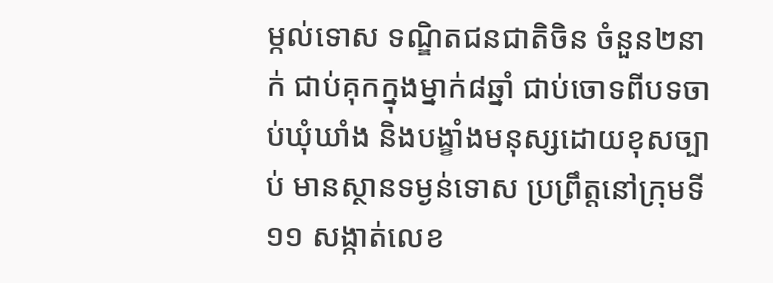ម្កល់ទោស ទណ្ឌិតជនជាតិចិន ចំនួន២នាក់ ជាប់គុកក្នុងម្នាក់៨ឆ្នាំ ជាប់ចោទពីបទចាប់ឃុំឃាំង និងបង្ខាំងមនុស្សដោយខុសច្បាប់ មានស្ថានទម្ងន់ទោស ប្រព្រឹត្តនៅក្រុមទី១១ សង្កាត់លេខ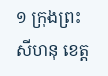១ ក្រុងព្រះសីហនុ ខេត្ត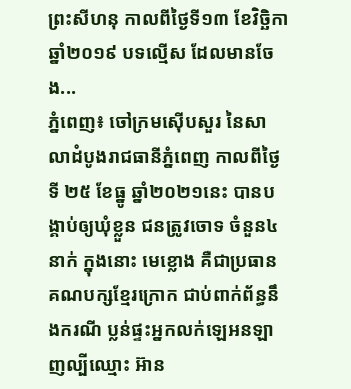ព្រះសីហនុ កាលពីថ្ងៃទី១៣ ខែវិច្ឆិកា ឆ្នាំ២០១៩ បទល្មើស ដែលមានចែង...
ភ្នំពេញ៖ ចៅក្រមស៊ើបសួរ នៃសាលាដំបូងរាជធានីភ្នំពេញ កាលពីថ្ងៃទី ២៥ ខែធ្នូ ឆ្នាំ២០២១នេះ បានបង្គាប់ឲ្យឃុំខ្លួន ជនត្រូវចោទ ចំនួន៤នាក់ ក្នុងនោះ មេខ្លោង គឺជាប្រធានគណបក្សខ្មែរក្រោក ជាប់ពាក់ព័ន្ធនឹងករណី ប្លន់ផ្ទះអ្នកលក់ឡេអនឡាញល្បីឈ្មោះ អ៊ាន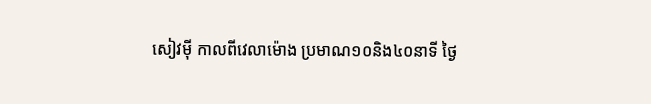សៀវម៉ី កាលពីវេលាម៉ោង ប្រមាណ១០និង៤០នាទី ថ្ងៃ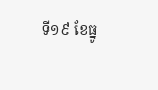ទី១៩ ខែធ្នូ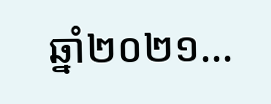ឆ្នាំ២០២១...